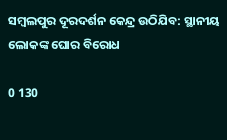ସମ୍ବଲପୁର ଦୂରଦର୍ଶନ କେନ୍ଦ୍ର ଉଠିଯିବ: ସ୍ଥାନୀୟ ଲୋକଙ୍କ ଘୋର ବିରୋଧ

0 130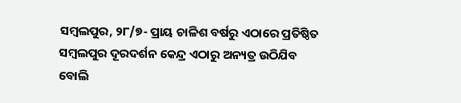ସମ୍ବଲପୁର, ୨୮/୭- ପ୍ରାୟ ଚାଳିଶ ବର୍ଷରୁ ଏଠାରେ ପ୍ରତିଷ୍ଠିତ ସମ୍ବଲପୁର ଦୂରଦର୍ଶନ କେନ୍ଦ୍ର ଏଠାରୁ ଅନ୍ୟତ୍ର ଉଠିଯିବ ବୋଲି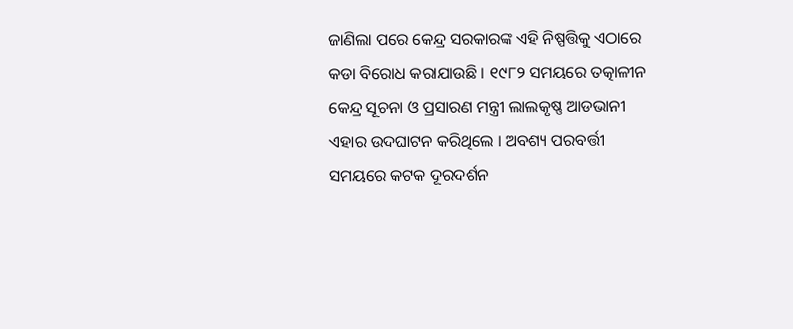ଜାଣିଲା ପରେ କେନ୍ଦ୍ର ସରକାରଙ୍କ ଏହି ନିଷ୍ପତ୍ତିକୁ ଏଠାରେ କଡା ବିରୋଧ କରାଯାଉଛି । ୧୯୮୨ ସମୟରେ ତତ୍କାଳୀନ କେନ୍ଦ୍ର ସୂଚନା ଓ ପ୍ରସାରଣ ମନ୍ତ୍ରୀ ଲାଲକୃଷ୍ଣ ଆଡଭାନୀ ଏହାର ଉଦଘାଟନ କରିଥିଲେ । ଅବଶ୍ୟ ପରବର୍ତ୍ତୀ ସମୟରେ କଟକ ଦୂରଦର୍ଶନ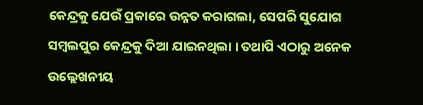କେନ୍ଦ୍ରକୁ ଯେଉଁ ପ୍ରକାରେ ଉନ୍ନତ କରାଗଲା, ସେପରି ସୁଯୋଗ ସମ୍ବଲପୁର କେନ୍ଦ୍ରକୁ ଦିଆ ଯାଇନଥିଲା । ତଥାପି ଏଠାରୁ ଅନେକ ଉଲ୍ଲେଖନୀୟ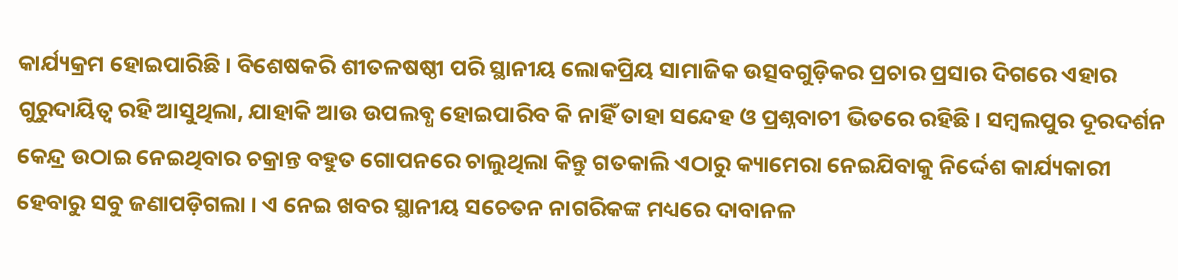କାର୍ଯ୍ୟକ୍ରମ ହୋଇପାରିଛି । ବିଶେଷକରି ଶୀତଳଷଷ୍ଠୀ ପରି ସ୍ଥାନୀୟ ଲୋକପ୍ରିୟ ସାମାଜିକ ଉତ୍ସବଗୁଡ଼ିକର ପ୍ରଚାର ପ୍ରସାର ଦିଗରେ ଏହାର ଗୁରୁଦାୟିତ୍ୱ ରହି ଆସୁଥିଲା, ଯାହାକି ଆଉ ଉପଲବ୍ଧ ହୋଇପାରିବ କି ନାହିଁ ତାହା ସନ୍ଦେହ ଓ ପ୍ରଶ୍ନବାଚୀ ଭିତରେ ରହିଛି । ସମ୍ବଲପୁର ଦୂରଦର୍ଶନ କେନ୍ଦ୍ର ଉଠାଇ ନେଇଥିବାର ଚକ୍ରାନ୍ତ ବହୁତ ଗୋପନରେ ଚାଲୁଥିଲା କିନ୍ତୁ ଗତକାଲି ଏଠାରୁ କ୍ୟାମେରା ନେଇଯିବାକୁ ନିର୍ଦ୍ଦେଶ କାର୍ଯ୍ୟକାରୀ ହେବାରୁ ସବୁ ଜଣାପଡ଼ିଗଲା । ଏ ନେଇ ଖବର ସ୍ଥାନୀୟ ସଚେତନ ନାଗରିକଙ୍କ ମଧ୍ୟରେ ଦାବାନଳ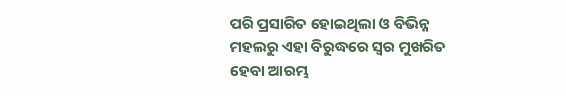ପରି ପ୍ରସାରିତ ହୋଇଥିଲା ଓ ବିଭିନ୍ନ ମହଲରୁ ଏହା ବିରୁଦ୍ଧରେ ସ୍ୱର ମୁଖରିତ ହେବା ଆରମ୍ଭ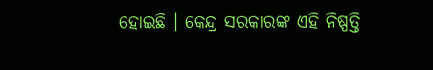ହୋଇଛି । କେନ୍ଦ୍ର ସରକାରଙ୍କ ଏହି ନିଷ୍ପତ୍ତି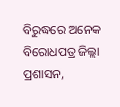ବିରୁଦ୍ଧରେ ଅନେକ ବିରୋଧପତ୍ର ଜିଲ୍ଲା ପ୍ରଶାସନ,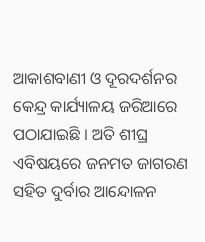ଆକାଶବାଣୀ ଓ ଦୂରଦର୍ଶନର କେନ୍ଦ୍ର କାର୍ଯ୍ୟାଳୟ ଜରିଆରେ ପଠାଯାଇଛି । ଅତି ଶୀଘ୍ର ଏବିଷୟରେ ଜନମତ ଜାଗରଣ ସହିତ ଦୁର୍ବାର ଆନ୍ଦୋଳନ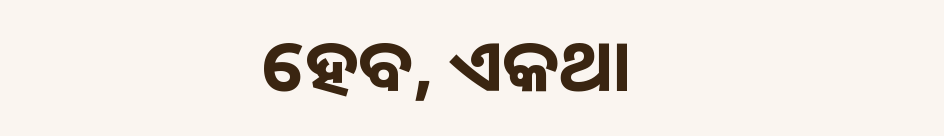ହେବ, ଏକଥା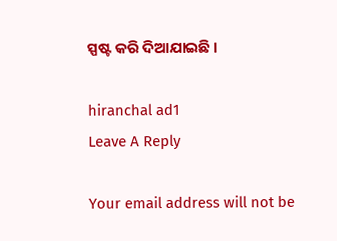ସ୍ପଷ୍ଟ କରି ଦିଆଯାଇଛି ।

hiranchal ad1
Leave A Reply

Your email address will not be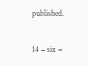published.

14 − six =